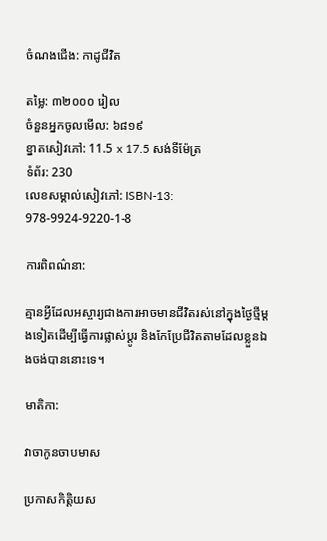ចំណងជើង: កាដូជីវិត

តម្លៃ: ៣២០០០ រៀល
ចំនួនអ្នកចូលមើល: ៦៨១៩
ខ្នាតសៀវភៅ: 11.5 x 17.5 សង់ទីម៉ែត្រ
ទំព័រ: 230
លេខសម្គាល់សៀវភៅ: ISBN-13: 978-9924-9220-1-8

ការពិពណ៌នា:

គ្មានអ្វីដែលអស្ចារ្យជាងការអាចមានជីវិតរស់នៅក្នុងថ្ងៃថ្មីម្ដងទៀតដើម្បីធ្វើការផ្លាស់ប្ដូរ និងកែប្រែជីវិតតាមដែលខ្លួនឯងចង់បាននោះទេ។

មាតិកា:

វាចាកូនចាបមាស

ប្រកាសកិត្តិយស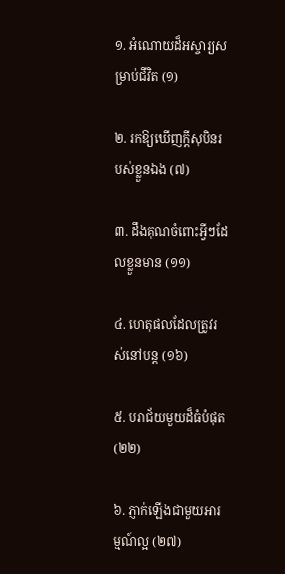១. អំណោយដ៏អស្ចារ្យសម្រាប់ជីវិត (១)

២. រកឱ្យឃើញក្ដីសុបិនរបស់ខ្លួនឯង (៧)

៣. ដឹងគុណចំពោះអ្វីៗដែលខ្លួនមាន (១១)

៤. ហេតុផលដែលត្រូវរស់នៅបន្ត (១៦)

៥. បរាជ័យមួយដ៏ធំបំផុត (២២)

៦. ភ្ញាក់ឡើងជាមួយអារម្មណ៍ល្អ (២៧)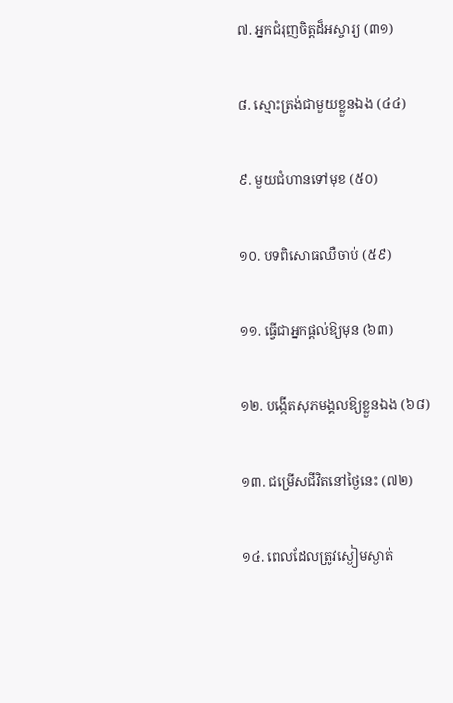៧. អ្នកជំរុញចិត្តដ៏អស្ចារ្យ (៣១)

៨. ស្មោះត្រង់ជាមួយខ្លួនឯង (៤៤)

៩. មួយជំហានទៅមុខ (៥០)

១០. បទពិសោធឈឺចាប់ (៥៩)

១១. ធ្វើជាអ្នកផ្ដល់ឱ្យមុន (៦៣)

១២. បង្កើតសុភមង្គលឱ្យខ្លួនឯង (៦៨)

១៣. ជម្រើសជីវិតនៅថ្ងៃនេះ (៧២)

១៤. ពេលដែលត្រូវស្ងៀមស្ងាត់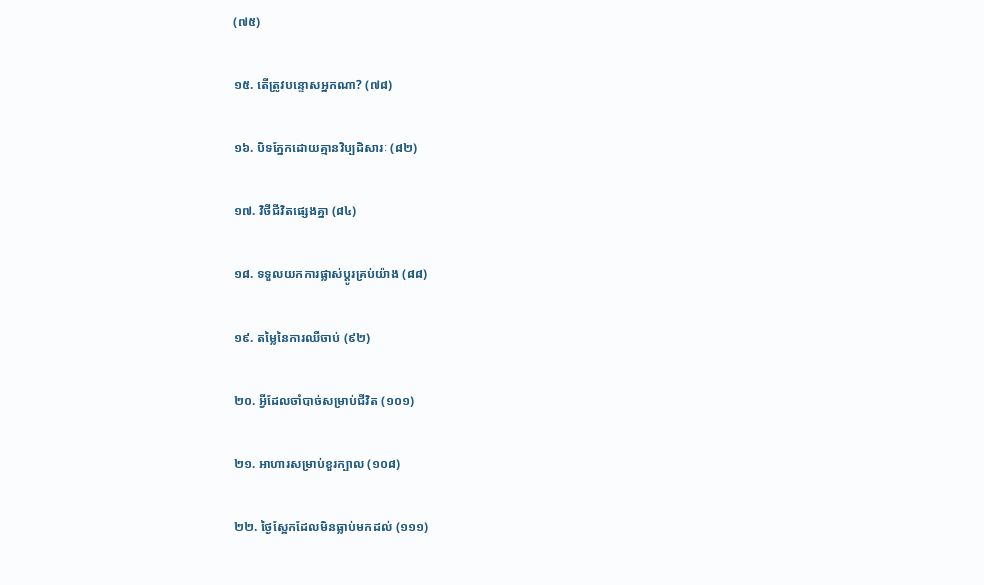(៧៥)

១៥. តើត្រូវបន្ទោសអ្នកណា? (៧៨)

១៦. បិទភ្នែកដោយគ្មានវិប្បដិសារៈ (៨២)

១៧. វិថីជីវិតផ្សេងគ្នា (៨៤)

១៨. ទទួលយកការផ្លាស់ប្ដូរគ្រប់យ៉ាង (៨៨)

១៩. តម្លៃនៃការឈឺចាប់ (៩២)

២០. អ្វីដែលចាំបាច់សម្រាប់ជីវិត (១០១)

២១. អាហារសម្រាប់ខួរក្បាល (១០៨)

២២. ថ្ងៃស្អែកដែលមិនធ្លាប់មកដល់ (១១១)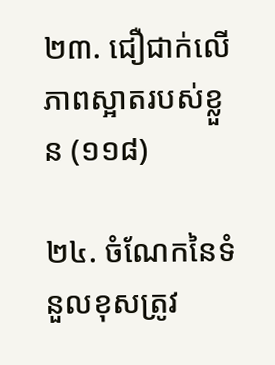២៣. ជឿជាក់លើភាពស្អាតរបស់ខ្លួន (១១៨)

២៤. ចំណែកនៃទំនួលខុសត្រូវ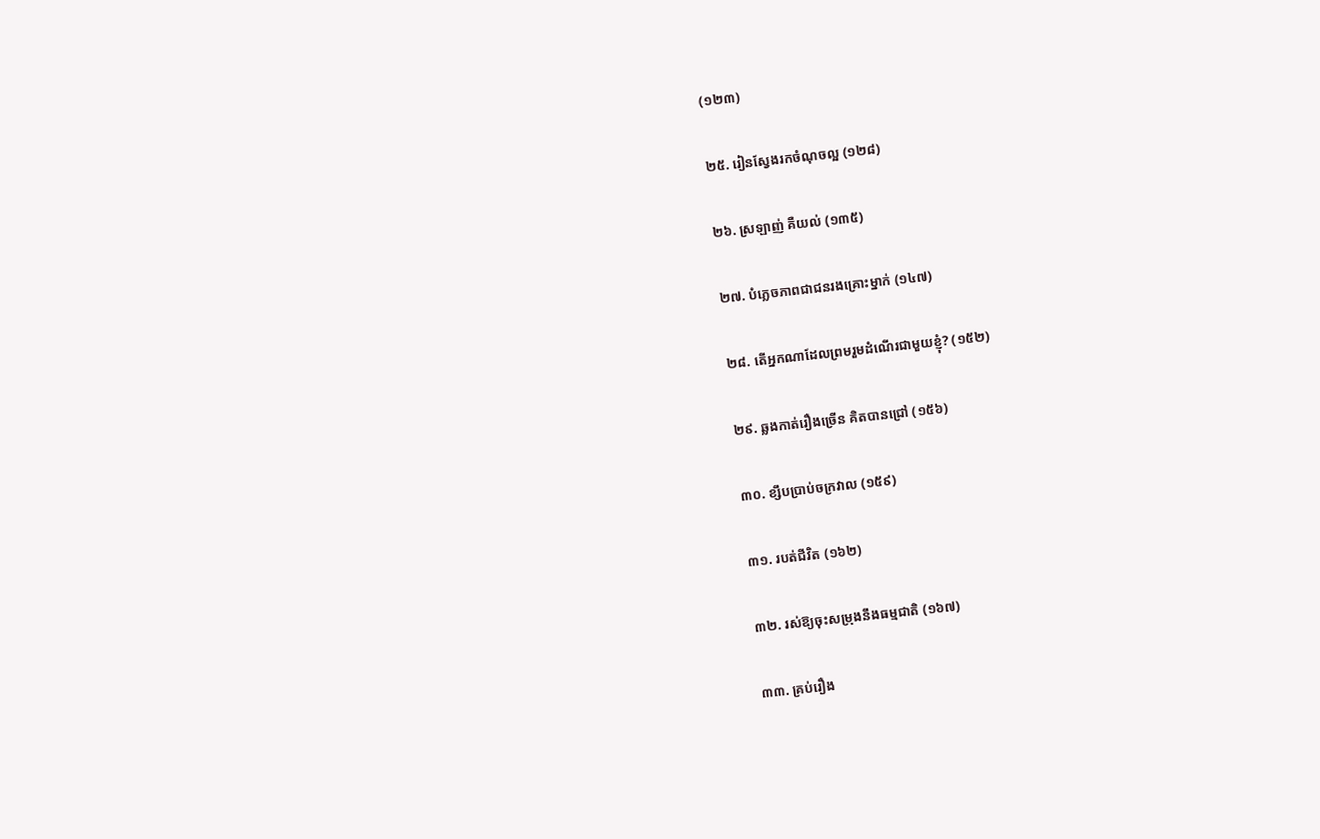(១២៣)

២៥. រៀនស្វែងរកចំណុចល្អ (១២៨)

២៦. ស្រឡាញ់ គឺយល់ (១៣៥)

២៧. បំភ្លេចភាពជាជនរងគ្រោះម្នាក់ (១៤៧)

២៨. តើអ្នកណាដែលព្រមរួមដំណើរជាមួយខ្ញុំ? (១៥២)

២៩. ឆ្លងកាត់រឿងច្រើន គិតបានជ្រៅ (១៥៦)

៣០. ខ្សឹបប្រាប់ចក្រវាល (១៥៩)

៣១. របត់ជីវិត (១៦២)

៣២. រស់ឱ្យចុះសម្រុងនឹងធម្មជាតិ (១៦៧)

៣៣. គ្រប់រឿង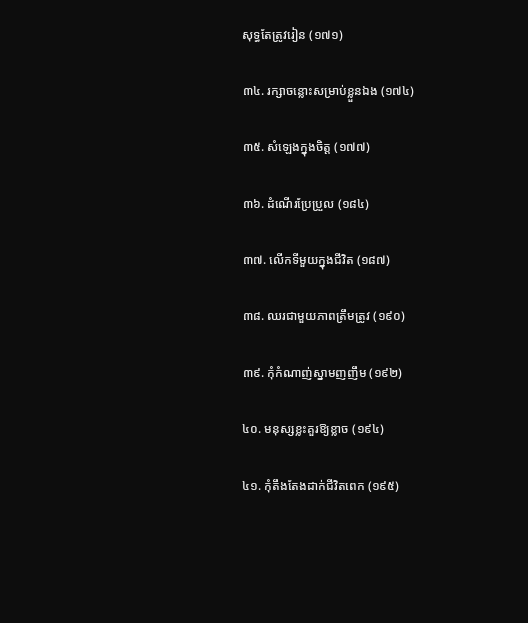សុទ្ធតែត្រូវរៀន (១៧១)

៣៤. រក្សាចន្លោះសម្រាប់ខ្លួនឯង (១៧៤)

៣៥. សំឡេងក្នុងចិត្ត (១៧៧)

៣៦. ដំណើរប្រែប្រួល (១៨៤)

៣៧. លើកទីមួយក្នុងជីវិត (១៨៧)

៣៨. ឈរជាមួយភាពត្រឹមត្រូវ (១៩០)

៣៩. កុំកំណាញ់ស្នាមញញឹម (១៩២)

៤០. មនុស្សខ្លះគួរឱ្យខ្លាច (១៩៤)

៤១. កុំតឹងតែងដាក់ជីវិតពេក (១៩៥)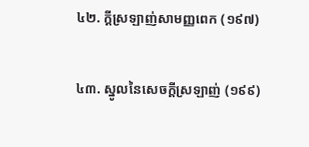៤២. ក្ដីស្រឡាញ់សាមញ្ញពេក (១៩៧)

៤៣. ស្នូលនៃសេចក្ដីស្រឡាញ់ (១៩៩)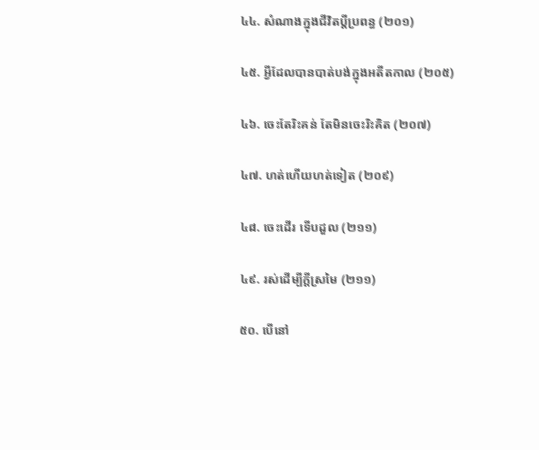៤៤. សំណាងក្នុងជីវិតប្ដីប្រពន្ធ (២០១)

៤៥. អ្វីដែលបានបាត់បង់ក្នុងអតីតកាល (២០៥)

៤៦. ចេះតែរិះគន់ តែមិនចេះរិះគិត (២០៧)

៤៧. ហត់ហើយហត់ទៀត (២០៩)

៤៨. ចេះដើរ ទើបដួល (២១១)

៤៩. រស់ដើម្បីក្ដីស្រមៃ (២១១)

៥០. បើនៅ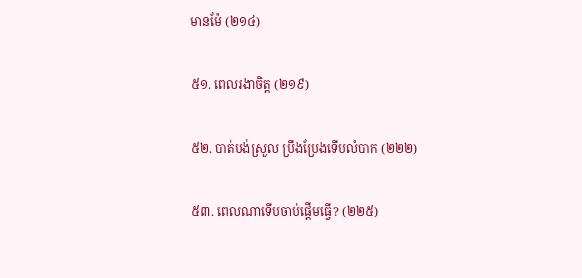មានម៉ែ (២១៤)

៥១. ពេលរងាចិត្ត (២១៩)

៥២. បាត់បង់ស្រួល ប្រឹងប្រែងទើបលំបាក (២២២)

៥៣. ពេលណាទើបចាប់ផ្ដើមធ្វើ? (២២៥)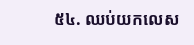៥៤. ឈប់យកលេស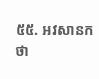៥៥. អវសានកថា